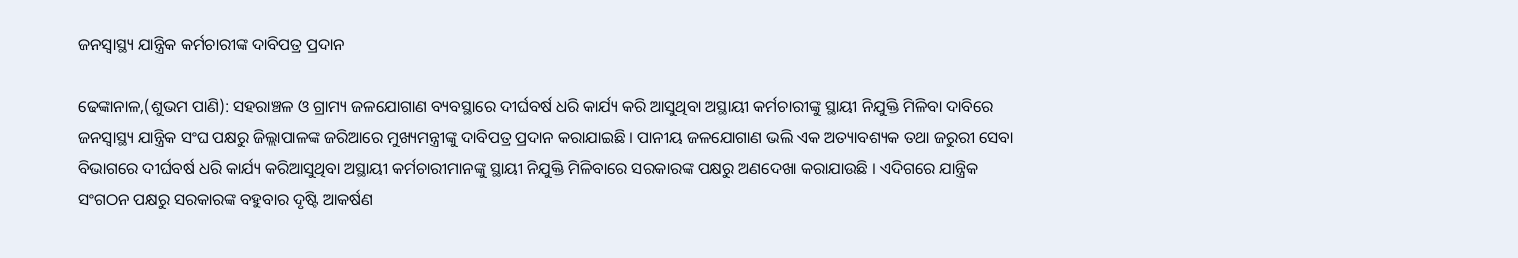ଜନସ୍ୱାସ୍ଥ୍ୟ ଯାନ୍ତ୍ରିକ କର୍ମଚାରୀଙ୍କ ଦାବିପତ୍ର ପ୍ରଦାନ

ଢେଙ୍କାନାଳ,(ଶୁଭମ ପାଣି): ସହରାଞ୍ଚଳ ଓ ଗ୍ରାମ୍ୟ ଜଳଯୋଗାଣ ବ୍ୟବସ୍ଥାରେ ଦୀର୍ଘବର୍ଷ ଧରି କାର୍ଯ୍ୟ କରି ଆସୁଥିବା ଅସ୍ଥାୟୀ କର୍ମଚାରୀଙ୍କୁ ସ୍ଥାୟୀ ନିଯୁକ୍ତି ମିଳିବା ଦାବିରେ ଜନସ୍ୱାସ୍ଥ୍ୟ ଯାନ୍ତ୍ରିକ ସଂଘ ପକ୍ଷରୁ ଜିଲ୍ଲାପାଳଙ୍କ ଜରିଆରେ ମୁଖ୍ୟମନ୍ତ୍ରୀଙ୍କୁ ଦାବିପତ୍ର ପ୍ରଦାନ କରାଯାଇଛି । ପାନୀୟ ଜଳଯୋଗାଣ ଭଲି ଏକ ଅତ୍ୟାବଶ୍ୟକ ତଥା ଜରୁରୀ ସେବା ବିଭାଗରେ ଦୀର୍ଘବର୍ଷ ଧରି କାର୍ଯ୍ୟ କରିଆସୁଥିବା ଅସ୍ଥାୟୀ କର୍ମଚାରୀମାନଙ୍କୁ ସ୍ଥାୟୀ ନିଯୁକ୍ତି ମିଳିବାରେ ସରକାରଙ୍କ ପକ୍ଷରୁ ଅଣଦେଖା କରାଯାଉଛି । ଏଦିଗରେ ଯାନ୍ତ୍ରିକ ସଂଗଠନ ପକ୍ଷରୁ ସରକାରଙ୍କ ବହୁବାର ଦୃଷ୍ଟି ଆକର୍ଷଣ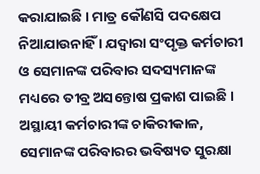କରାଯାଇଛି । ମାତ୍ର କୌଣସି ପଦକ୍ଷେପ ନିଆଯାଉନାହିଁ । ଯଦ୍ୱାରା ସଂପୃକ୍ତ କର୍ମଚାରୀ ଓ ସେମାନଙ୍କ ପରିବାର ସଦସ୍ୟମାନଙ୍କ ମଧ୍ୟରେ ତୀବ୍ର ଅସନ୍ତୋଷ ପ୍ରକାଶ ପାଇଛି । ଅସ୍ଥାୟୀ କର୍ମଚାରୀଙ୍କ ଚାକିରୀକାଳ, ସେମାନଙ୍କ ପରିବାରର ଭବିଷ୍ୟତ ସୁରକ୍ଷା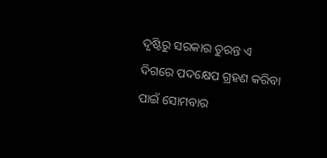ଦୃଷ୍ଟିରୁ ସରକାର ତୁରନ୍ତ ଏ ଦିଗରେ ପଦକ୍ଷେପ ଗ୍ରହଣ କରିବା ପାଇଁ ସୋମବାର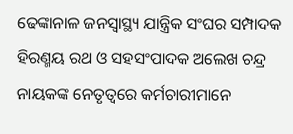ଢେଙ୍କାନାଳ ଜନସ୍ୱାସ୍ଥ୍ୟ ଯାନ୍ତ୍ରିକ ସଂଘର ସମ୍ପାଦକ ହିରଣ୍ମୟ ରଥ ଓ ସହସଂପାଦକ ଅଲେଖ ଚନ୍ଦ୍ର ନାୟକଙ୍କ ନେତୃତ୍ୱରେ କର୍ମଚାରୀମାନେ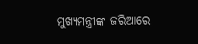ମୁଖ୍ୟମନ୍ତ୍ରୀଙ୍କ ଜରିଆରେ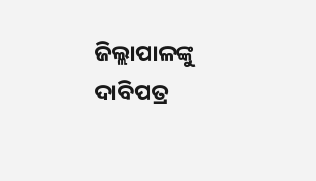ଜିଲ୍ଲାପାଳଙ୍କୁ ଦାବିପତ୍ର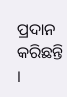ପ୍ରଦାନ କରିଛନ୍ତି ।